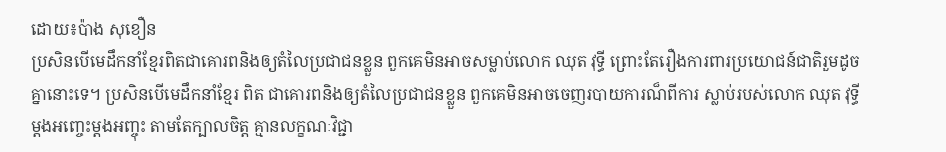ដោយ៖ប៉ាង សុខឿន
ប្រសិនបើមេដឹកនាំខ្មែរពិតជាគោរពនិងឲ្យតំលៃប្រជាជនខ្លួន ពួកគេមិនអាចសម្លាប់លោក ឈុត វុទ្ធី ព្រោះតែរឿងការពារប្រយោជន៍ជាតិរួមដូចគ្នានោះទេ។ ប្រសិនបើមេដឹកនាំខ្មែរ ពិត ជាគោរពនិងឲ្យតំលៃប្រជាជនខ្លួន ពួកគេមិនអាចចេញរបាយការណ៏ពីការ ស្លាប់របស់លោក ឈុត វុទ្ធី ម្តងអញ្ចេះម្តងអញ្ចុះ តាមតែក្បាលចិត្ត គ្មានលក្ខណៈវិជ្ជា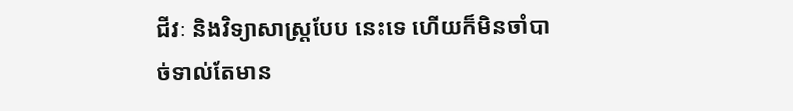ជីវៈ និងវិទ្យាសាស្រ្តបែប នេះទេ ហើយក៏មិនចាំបាច់ទាល់តែមាន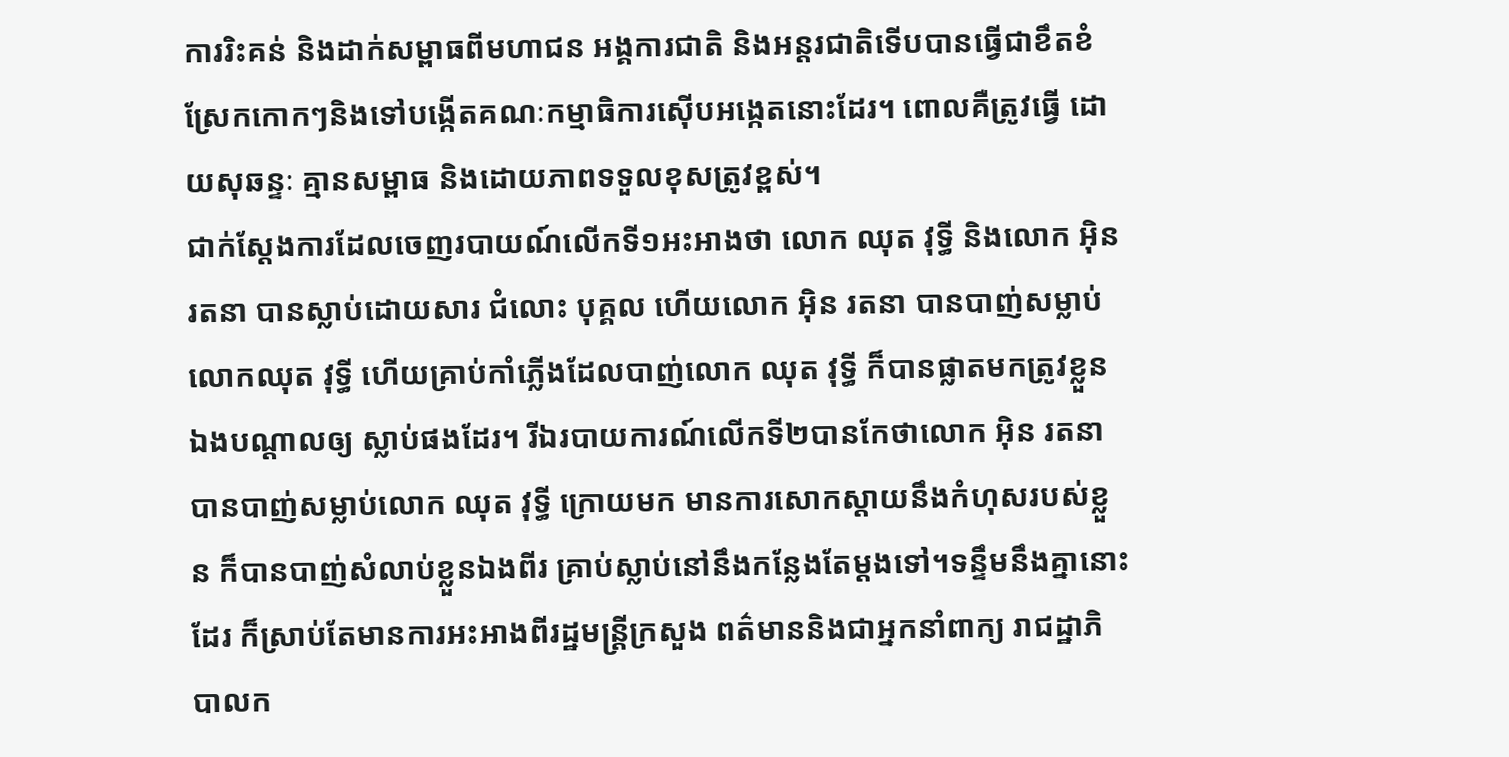ការរិះគន់ និងដាក់សម្ពាធពីមហាជន អង្គការជាតិ និងអន្តរជាតិទើបបានធ្វើជាខឹតខំស្រែកកោកៗនិងទៅបង្កើតគណៈកម្មាធិការស៊ើបអង្កេតនោះដែរ។ ពោលគឺត្រូវធ្វើ ដោយសុឆន្ទៈ គ្មានសម្ពាធ និងដោយភាពទទួលខុសត្រូវខ្ពស់។
ជាក់ស្តែងការដែលចេញរបាយណ៍លើកទី១អះអាងថា លោក ឈុត វុទ្ធី និងលោក អ៊ិន រតនា បានស្លាប់ដោយសារ ជំលោះ បុគ្គល ហើយលោក អ៊ិន រតនា បានបាញ់សម្លាប់ លោកឈុត វុទ្ធី ហើយគ្រាប់កាំភ្លើងដែលបាញ់លោក ឈុត វុទ្ធី ក៏បានផ្លាតមកត្រូវខ្លួន ឯងបណ្តាលឲ្យ ស្លាប់ផងដែរ។ រីឯរបាយការណ៍លើកទី២បានកែថាលោក អ៊ិន រតនា បានបាញ់សម្លាប់លោក ឈុត វុទ្ធី ក្រោយមក មានការសោកស្តាយនឹងកំហុសរបស់ខ្លួន ក៏បានបាញ់សំលាប់ខ្លួនឯងពីរ គ្រាប់ស្លាប់នៅនឹងកន្លែងតែម្តងទៅ។ទន្ទឹមនឹងគ្នានោះដែរ ក៏ស្រាប់តែមានការអះអាងពីរដ្ឋមន្រ្តីក្រសួង ពត៌មាននិងជាអ្នកនាំពាក្យ រាជដ្ឋាភិបាលក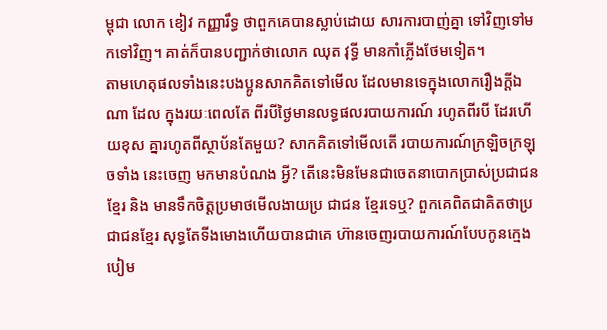ម្ពុជា លោក ខៀវ កញ្ញារឹទ្ធ ថាពួកគេបានស្លាប់ដោយ សារការបាញ់គ្នា ទៅវិញទៅមកទៅវិញ។ គាត់ក៏បានបញ្ជាក់ថាលោក ឈុត វុទ្ធី មានកាំភ្លើងថែមទៀត។
តាមហេតុផលទាំងនេះបងប្អូនសាកគិតទៅមើល ដែលមានទេក្នុងលោករឿងក្តីឯណា ដែល ក្នុងរយៈពេលតែ ពីរបីថ្ងៃមានលទ្ធផលរបាយការណ៍ រហូតពីរបី ដែរហើយខុស គ្នារហូតពីស្ថាប័នតែមួយ? សាកគិតទៅមើលតើ របាយការណ៍ក្រឡិចក្រឡុចទាំង នេះចេញ មកមានបំណង អ្វី? តើនេះមិនមែនជាចេតនាបោកប្រាស់ប្រជាជនខ្មែរ និង មានទឹកចិត្តប្រមាថមើលងាយប្រ ជាជន ខ្មែរទេឬ? ពួកគេពិតជាគិតថាប្រជាជនខ្មែរ សុទ្ធតែទីងមោងហើយបានជាគេ ហ៊ានចេញរបាយការណ៍បែបកូនក្មេងបៀម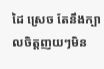ដៃ ស្រេច តែនឹងក្បាលចិត្តញយៗមិន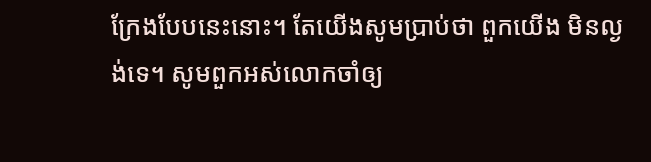ក្រែងបែបនេះនោះ។ តែយើងសូមប្រាប់ថា ពួកយើង មិនល្ងង់ទេ។ សូមពួកអស់លោកចាំឲ្យ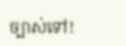ច្បាស់ទៅ!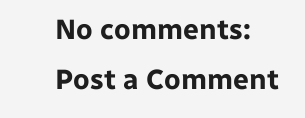No comments:
Post a Comment